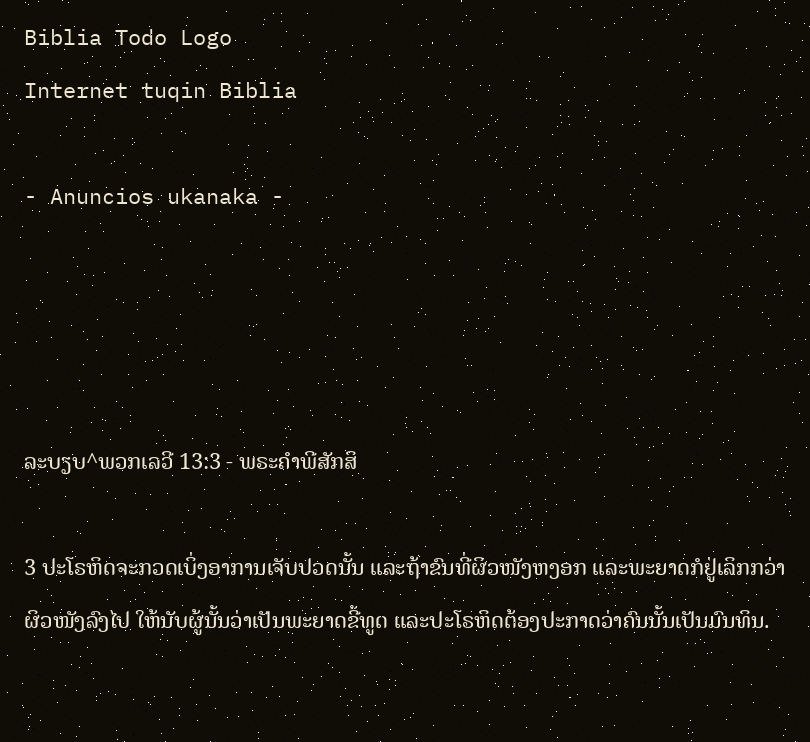Biblia Todo Logo
Internet tuqin Biblia

- Anuncios ukanaka -




ລະບຽບ^ພວກເລວີ 13:3 - ພຣະຄຳພີສັກສິ

3 ປະໂຣຫິດຈະກວດເບິ່ງອາການເຈັບປວດນັ້ນ ແລະຖ້າຂົນທີ່ຜິວໜັງຫງອກ ແລະພະຍາດກໍຢູ່ເລິກກວ່າຜິວໜັງລົງໄປ ໃຫ້ນັບຜູ້ນັ້ນວ່າເປັນພະຍາດຂີ້ທູດ ແລະປະໂຣຫິດຕ້ອງປະກາດວ່າຄົນນັ້ນເປັນມົນທິນ.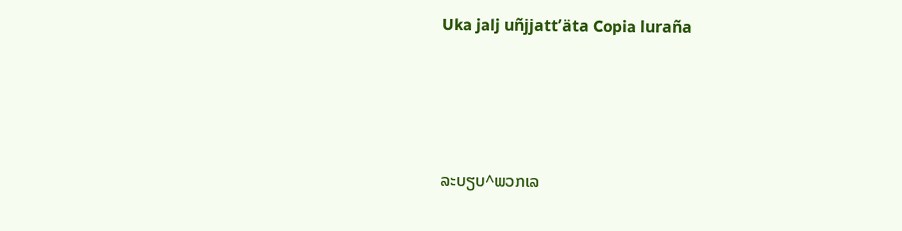Uka jalj uñjjattʼäta Copia luraña




ລະບຽບ^ພວກເລ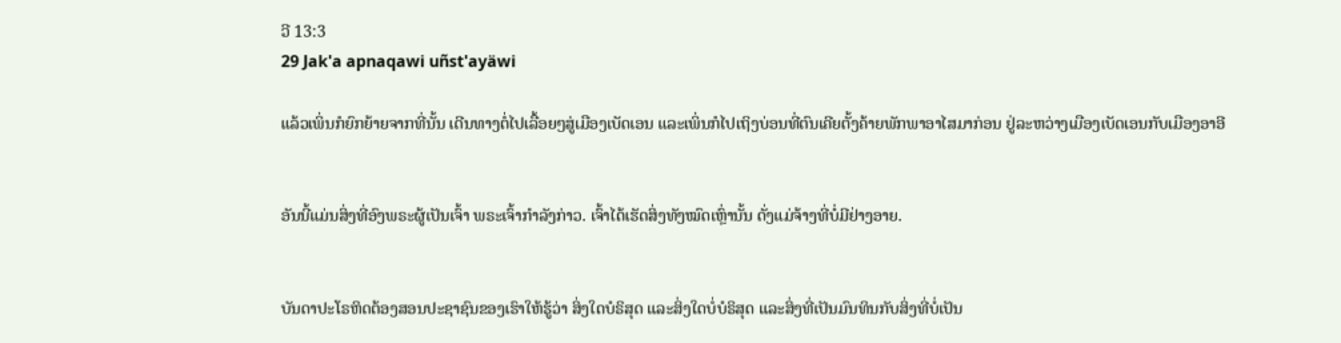ວີ 13:3
29 Jak'a apnaqawi uñst'ayäwi

ແລ້ວເພິ່ນກໍຍົກຍ້າຍຈາກທີ່ນັ້ນ ເດີນທາງຕໍ່ໄປເລື້ອຍໆສູ່ເມືອງເບັດເອນ ແລະເພິ່ນກໍໄປເຖິງບ່ອນທີ່ຕົນເຄີຍຕັ້ງຄ້າຍພັກພາອາໄສມາກ່ອນ ຢູ່ລະຫວ່າງເມືອງເບັດເອນກັບເມືອງອາອີ


ອັນນີ້ແມ່ນສິ່ງທີ່ອົງພຣະຜູ້ເປັນເຈົ້າ ພຣະເຈົ້າກຳລັງກ່າວ. ເຈົ້າໄດ້ເຮັດສິ່ງທັງໝົດເຫຼົ່ານັ້ນ ດັ່ງແມ່ຈ້າງທີ່ບໍ່ມີຢ່າງອາຍ.


ບັນດາປະໂຣຫິດຕ້ອງສອນປະຊາຊົນຂອງເຮົາໃຫ້ຮູ້ວ່າ ສິ່ງໃດບໍຣິສຸດ ແລະສິ່ງໃດບໍ່ບໍຣິສຸດ ແລະສິ່ງທີ່ເປັນມົນທິນກັບສິ່ງທີ່ບໍ່ເປັນ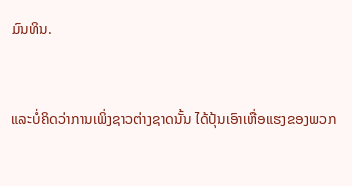ມົນທິນ.


ແລະບໍ່ຄິດວ່າການເພິ່ງຊາວຕ່າງຊາດນັ້ນ ໄດ້ປຸ້ນເອົາເຫື່ອແຮງຂອງພວກ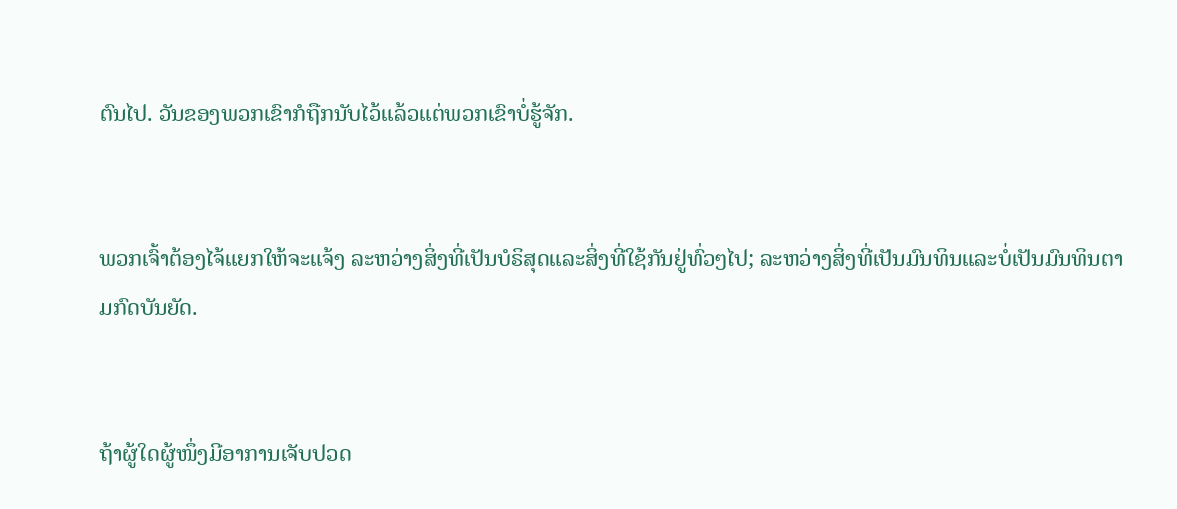ຕົນໄປ. ວັນຂອງພວກເຂົາກໍຖືກນັບໄວ້ແລ້ວແຕ່ພວກເຂົາບໍ່ຮູ້ຈັກ.


ພວກເຈົ້າຕ້ອງໄຈ້ແຍກໃຫ້ຈະແຈ້ງ ລະຫວ່າງສິ່ງທີ່ເປັນບໍຣິສຸດແລະສິ່ງທີ່ໃຊ້ກັນຢູ່ທົ່ວໆໄປ; ລະຫວ່າງສິ່ງທີ່ເປັນມົນທິນແລະບໍ່ເປັນມົນທິນຕາມກົດບັນຍັດ.


ຖ້າຜູ້ໃດຜູ້ໜຶ່ງມີອາການເຈັບປວດ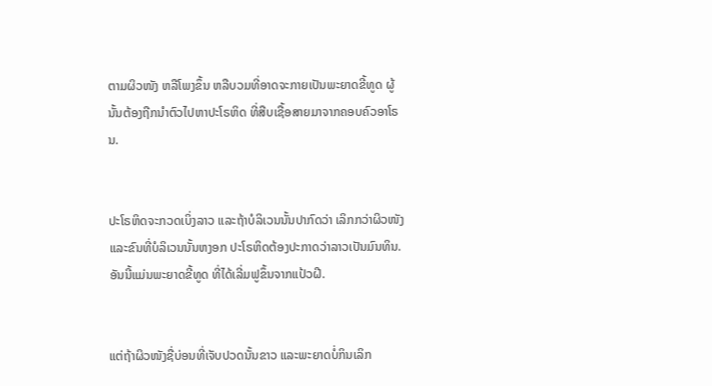ຕາມຜິວໜັງ ຫລືໂພງຂຶ້ນ ຫລືບວມທີ່ອາດຈະກາຍເປັນພະຍາດຂີ້ທູດ ຜູ້ນັ້ນຕ້ອງຖືກນຳຕົວໄປຫາປະໂຣຫິດ ທີ່ສືບເຊື້ອສາຍມາຈາກຄອບຄົວອາໂຣນ.


ປະໂຣຫິດຈະກວດເບິ່ງລາວ ແລະຖ້າບໍລິເວນນັ້ນປາກົດວ່າ ເລິກກວ່າຜິວໜັງແລະຂົນທີ່ບໍລິເວນນັ້ນຫງອກ ປະໂຣຫິດຕ້ອງປະກາດວ່າລາວເປັນມົນທິນ. ອັນນີ້ແມ່ນພະຍາດຂີ້ທູດ ທີ່ໄດ້ເລີ່ມຟູຂຶ້ນຈາກແປ້ວຝີ.


ແຕ່ຖ້າຜິວໜັງຊື່ບ່ອນທີ່ເຈັບປວດນັ້ນຂາວ ແລະພະຍາດບໍ່ກິນເລິກ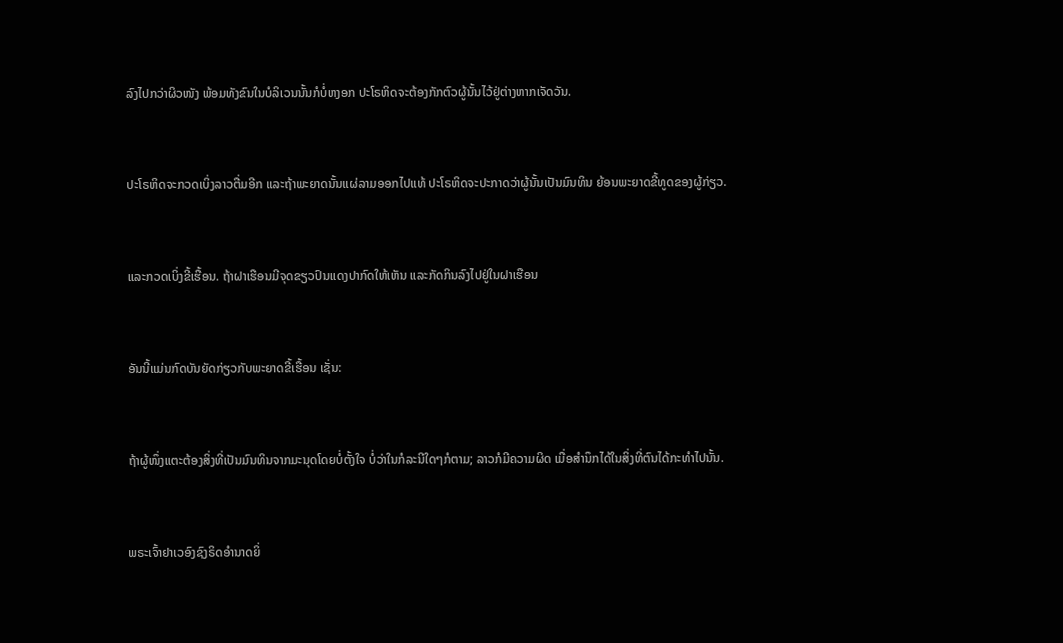ລົງໄປກວ່າຜິວໜັງ ພ້ອມທັງຂົນໃນບໍລິເວນນັ້ນກໍບໍ່ຫງອກ ປະໂຣຫິດຈະຕ້ອງກັກຕົວຜູ້ນັ້ນໄວ້ຢູ່ຕ່າງຫາກເຈັດວັນ.


ປະໂຣຫິດຈະກວດເບິ່ງລາວຕື່ມອີກ ແລະຖ້າພະຍາດນັ້ນແຜ່ລາມອອກໄປແທ້ ປະໂຣຫິດຈະປະກາດວ່າຜູ້ນັ້ນເປັນມົນທິນ ຍ້ອນພະຍາດຂີ້ທູດຂອງຜູ້ກ່ຽວ.


ແລະກວດເບິ່ງຂີ້ເຮື້ອນ. ຖ້າຝາເຮືອນມີຈຸດຂຽວປົນແດງປາກົດໃຫ້ເຫັນ ແລະກັດກິນລົງໄປຢູ່ໃນຝາເຮືອນ


ອັນນີ້ແມ່ນກົດບັນຍັດກ່ຽວກັບພະຍາດຂີ້ເຮື້ອນ ເຊັ່ນ:


ຖ້າຜູ້ໜຶ່ງແຕະຕ້ອງສິ່ງທີ່ເປັນມົນທິນຈາກມະນຸດໂດຍບໍ່ຕັ້ງໃຈ ບໍ່ວ່າໃນກໍລະນີໃດໆກໍຕາມ; ລາວກໍມີຄວາມຜິດ ເມື່ອສຳນຶກໄດ້ໃນສິ່ງທີ່ຕົນໄດ້ກະທຳໄປນັ້ນ.


ພຣະເຈົ້າຢາເວອົງຊົງຣິດອຳນາດຍິ່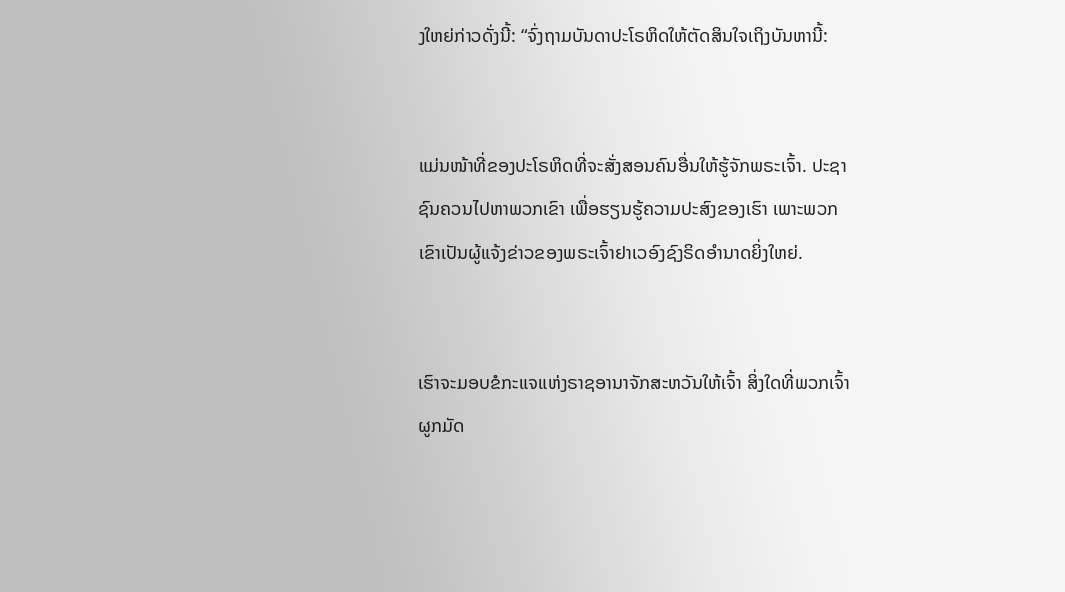ງໃຫຍ່ກ່າວດັ່ງນີ້: “ຈົ່ງຖາມບັນດາປະໂຣຫິດໃຫ້ຕັດສິນໃຈເຖິງບັນຫານີ້:


ແມ່ນໜ້າທີ່ຂອງປະໂຣຫິດທີ່ຈະສັ່ງສອນຄົນອື່ນໃຫ້ຮູ້ຈັກພຣະເຈົ້າ. ປະຊາຊົນຄວນໄປຫາພວກເຂົາ ເພື່ອຮຽນຮູ້ຄວາມປະສົງຂອງເຮົາ ເພາະພວກເຂົາເປັນຜູ້ແຈ້ງຂ່າວຂອງພຣະເຈົ້າຢາເວອົງຊົງຣິດອຳນາດຍິ່ງໃຫຍ່.


ເຮົາຈະມອບຂໍກະແຈແຫ່ງຣາຊອານາຈັກສະຫວັນໃຫ້ເຈົ້າ ສິ່ງໃດທີ່ພວກເຈົ້າຜູກມັດ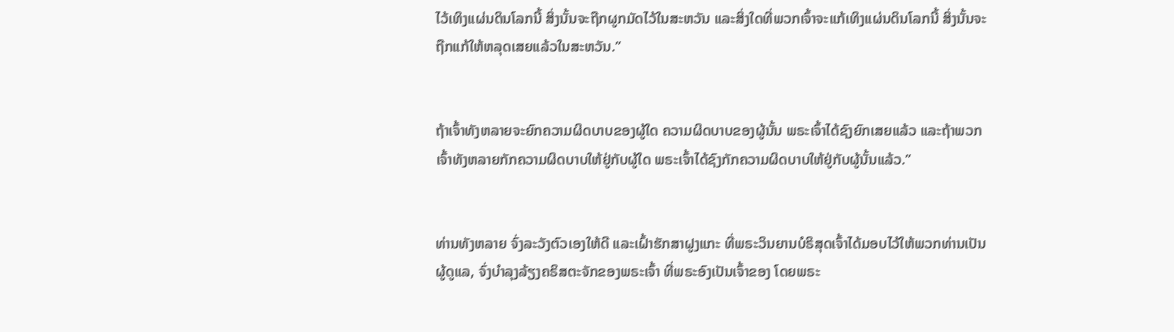ໄວ້ເທິງແຜ່ນດິນໂລກນີ້ ສິ່ງນັ້ນຈະຖືກຜູກມັດໄວ້ໃນສະຫວັນ ແລະສິ່ງໃດທີ່ພວກເຈົ້າຈະແກ້ເທິງແຜ່ນດິນໂລກນີ້ ສິ່ງນັ້ນຈະຖືກແກ້ໃຫ້ຫລຸດເສຍແລ້ວໃນສະຫວັນ.”


ຖ້າເຈົ້າທັງຫລາຍຈະຍົກຄວາມຜິດບາບຂອງຜູ້ໃດ ຄວາມຜິດບາບຂອງຜູ້ນັ້ນ ພຣະເຈົ້າໄດ້ຊົງຍົກເສຍແລ້ວ ແລະຖ້າພວກເຈົ້າທັງຫລາຍກັກຄວາມຜິດບາບໃຫ້ຢູ່ກັບຜູ້ໃດ ພຣະເຈົ້າໄດ້ຊົງກັກຄວາມຜິດບາບໃຫ້ຢູ່ກັບຜູ້ນັ້ນແລ້ວ.”


ທ່ານທັງຫລາຍ ຈົ່ງລະວັງຕົວເອງໃຫ້ດີ ແລະເຝົ້າຮັກສາຝູງແກະ ທີ່ພຣະວິນຍານບໍຣິສຸດເຈົ້າໄດ້ມອບໄວ້ໃຫ້ພວກທ່ານເປັນຜູ້ດູແລ, ຈົ່ງບຳລຸງລ້ຽງຄຣິສຕະຈັກຂອງພຣະເຈົ້າ ທີ່ພຣະອົງເປັນເຈົ້າຂອງ ໂດຍພຣະ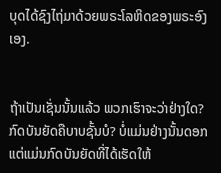ບຸດໄດ້ຊົງໄຖ່ມາດ້ວຍພຣະໂລຫິດຂອງພຣະອົງເອງ.


ຖ້າເປັນເຊັ່ນນັ້ນແລ້ວ ພວກເຮົາຈະວ່າຢ່າງໃດ? ກົດບັນຍັດຄືບາບຊັ້ນບໍ? ບໍ່ແມ່ນຢ່າງນັ້ນດອກ ແຕ່ແມ່ນກົດບັນຍັດທີ່ໄດ້ເຮັດໃຫ້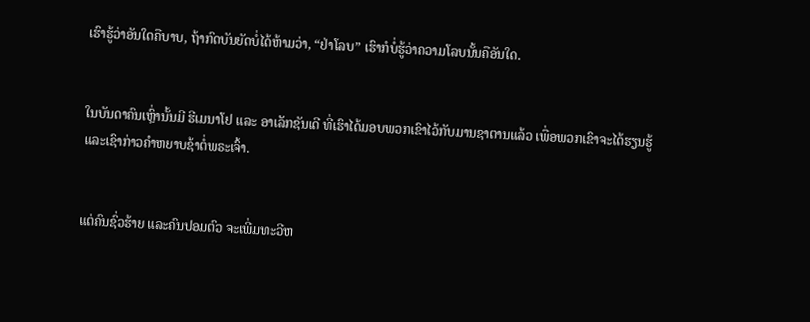ເຮົາຮູ້ວ່າອັນໃດຄືບາບ, ຖ້າກົດບັນຍັດບໍ່ໄດ້ຫ້າມວ່າ, “ຢ່າໂລບ” ເຮົາກໍບໍ່ຮູ້ວ່າຄວາມໂລບນັ້ນຄືອັນໃດ.


ໃນບັນດາຄົນເຫຼົ່ານັ້ນມີ ຮີເມນາໂຢ ແລະ ອາເລັກຊັນເດີ ທີ່ເຮົາໄດ້ມອບພວກເຂົາໄວ້ກັບມານຊາຕານແລ້ວ ເພື່ອພວກເຂົາຈະໄດ້ຮຽນຮູ້ ແລະເຊົາກ່າວຄຳຫຍາບຊ້າຕໍ່ພຣະເຈົ້າ.


ແຕ່ຄົນຊົ່ວຮ້າຍ ແລະຄົນປອມຕົວ ຈະເພີ່ມທະວີຫ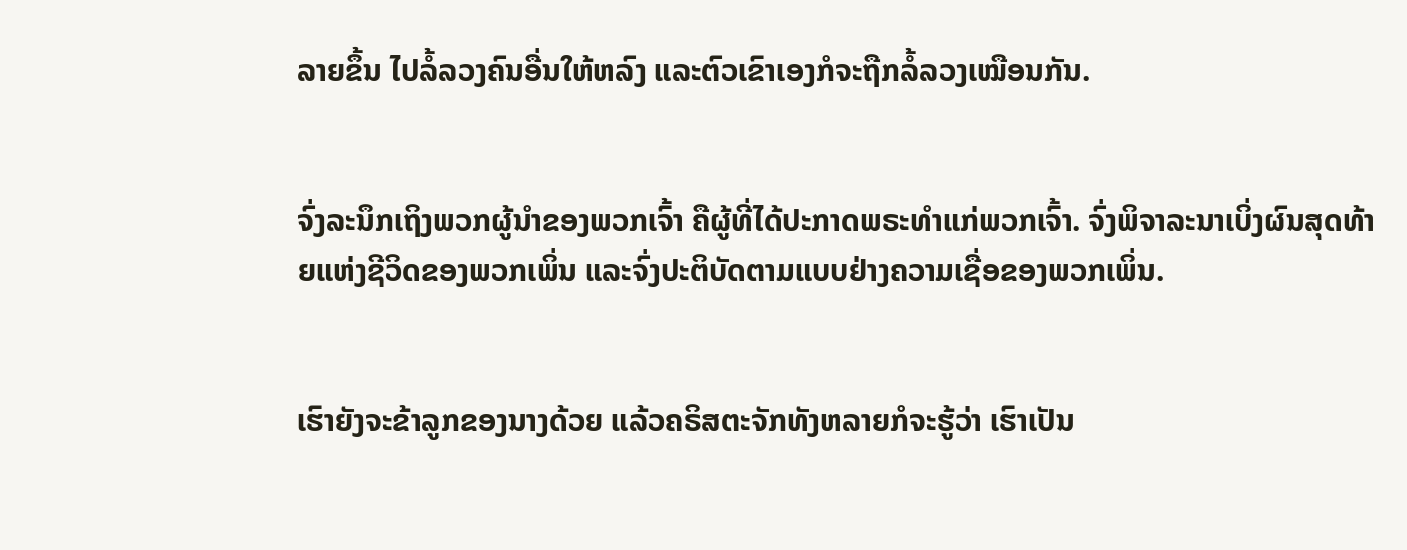ລາຍຂຶ້ນ ໄປລໍ້ລວງຄົນອື່ນໃຫ້ຫລົງ ແລະຕົວເຂົາເອງກໍຈະຖືກລໍ້ລວງເໝືອນກັນ.


ຈົ່ງລະນຶກເຖິງພວກຜູ້ນຳຂອງພວກເຈົ້າ ຄືຜູ້ທີ່ໄດ້ປະກາດພຣະທຳແກ່ພວກເຈົ້າ. ຈົ່ງພິຈາລະນາເບິ່ງຜົນສຸດທ້າຍແຫ່ງຊີວິດຂອງພວກເພິ່ນ ແລະຈົ່ງປະຕິບັດຕາມແບບຢ່າງຄວາມເຊື່ອຂອງພວກເພິ່ນ.


ເຮົາຍັງຈະຂ້າລູກຂອງນາງດ້ວຍ ແລ້ວຄຣິສຕະຈັກທັງຫລາຍກໍຈະຮູ້ວ່າ ເຮົາເປັນ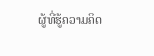ຜູ້ທີ່ຮູ້ຄວາມຄິດ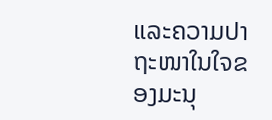ແລະຄວາມປາຖະໜາໃນໃຈຂອງມະນຸ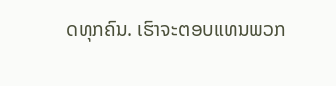ດທຸກຄົນ. ເຮົາຈະຕອບແທນພວກ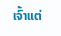ເຈົ້າແຕ່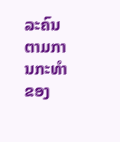ລະຄົນ ຕາມການກະທຳຂອງ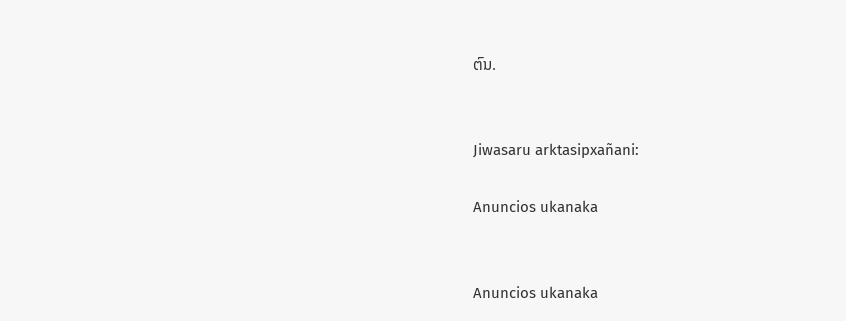ຕົນ.


Jiwasaru arktasipxañani:

Anuncios ukanaka


Anuncios ukanaka